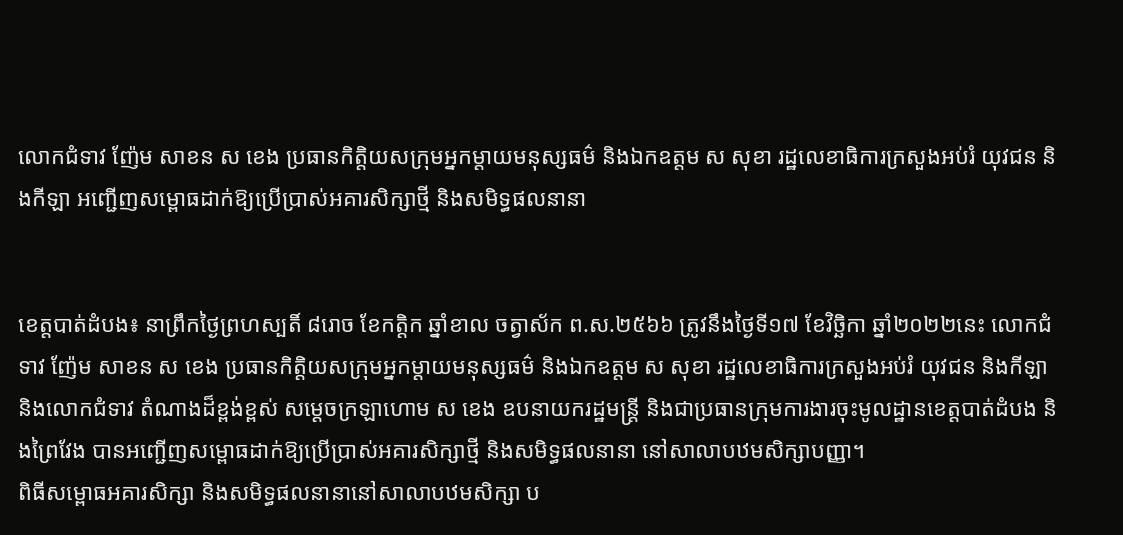លោកជំទាវ ញ៉ែម សាខន ស ខេង ប្រធានកិត្តិយសក្រុមអ្នកម្ដាយមនុស្សធម៌ និងឯកឧត្តម ស សុខា រដ្ឋលេខាធិការក្រសួងអប់រំ យុវជន និងកីឡា អញ្ជើញសម្ពោធដាក់ឱ្យប្រើប្រាស់អគារសិក្សាថ្មី និងសមិទ្ធផលនានា


ខេត្តបាត់ដំបង៖ នាព្រឹកថ្ងៃព្រហស្បតិ៍ ៨រោច ខែកត្តិក ឆ្នាំខាល ចត្វាស័ក ព.ស.២៥៦៦ ត្រូវនឹងថ្ងៃទី១៧ ខែវិច្ឆិកា ឆ្នាំ២០២២នេះ លោកជំទាវ ញ៉ែម សាខន ស ខេង ប្រធានកិត្តិយសក្រុមអ្នកម្ដាយមនុស្សធម៌ និងឯកឧត្តម ស សុខា រដ្ឋលេខាធិការក្រសួងអប់រំ យុវជន និងកីឡា និងលោកជំទាវ តំណាងដ៏ខ្ពង់ខ្ពស់ សម្ដេចក្រឡាហោម ស ខេង ឧបនាយករដ្ឋមន្រ្តី និងជាប្រធានក្រុមការងារចុះមូលដ្ឋានខេត្តបាត់ដំបង និងព្រៃវែង បានអញ្ជើញសម្ពោធដាក់ឱ្យប្រើប្រាស់អគារសិក្សាថ្មី និងសមិទ្ធផលនានា នៅសាលាបឋមសិក្សាបញ្ញា។
ពិធីសម្ពោធអគារសិក្សា និងសមិទ្ធផលនានានៅសាលាបឋមសិក្សា ប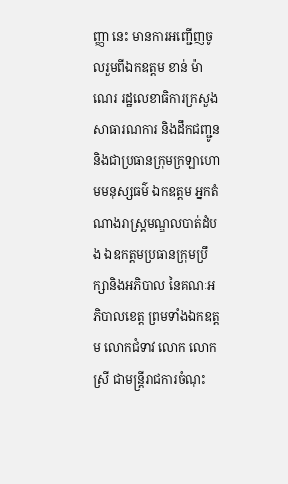ញ្ញា នេះ មានការអញ្ជើញចូលរួមពីឯកឧត្តម ខាន់ ម៉ាណេរ រដ្ឋលេខាធិការក្រសួងសាធារណការ និងដឹកជញ្ជូន និងជាប្រធានក្រុមក្រឡាហោមមនុស្សធម៌ ឯកឧត្តម អ្នកតំណាងរាស្រ្តមណ្ឌលបាត់ដំបង ឯឧកត្តមប្រធានក្រុមប្រឹក្សានិងអភិបាល នៃគណៈអភិបាលខេត្ត ព្រមទាំងឯកឧត្តម លោកជំទាវ លោក លោកស្រី ជាមន្រ្តីរាជការចំណុះ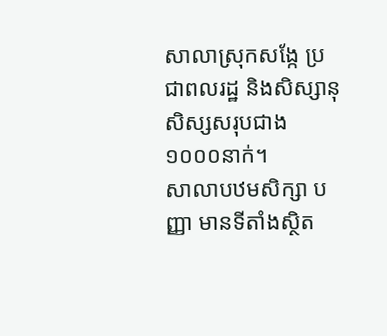សាលាស្រុកសង្កែ ប្រជាពលរដ្ឋ និងសិស្សានុសិស្សសរុបជាង ១០០០នាក់។
សាលាបឋមសិក្សា បញ្ញា មានទីតាំងស្ថិត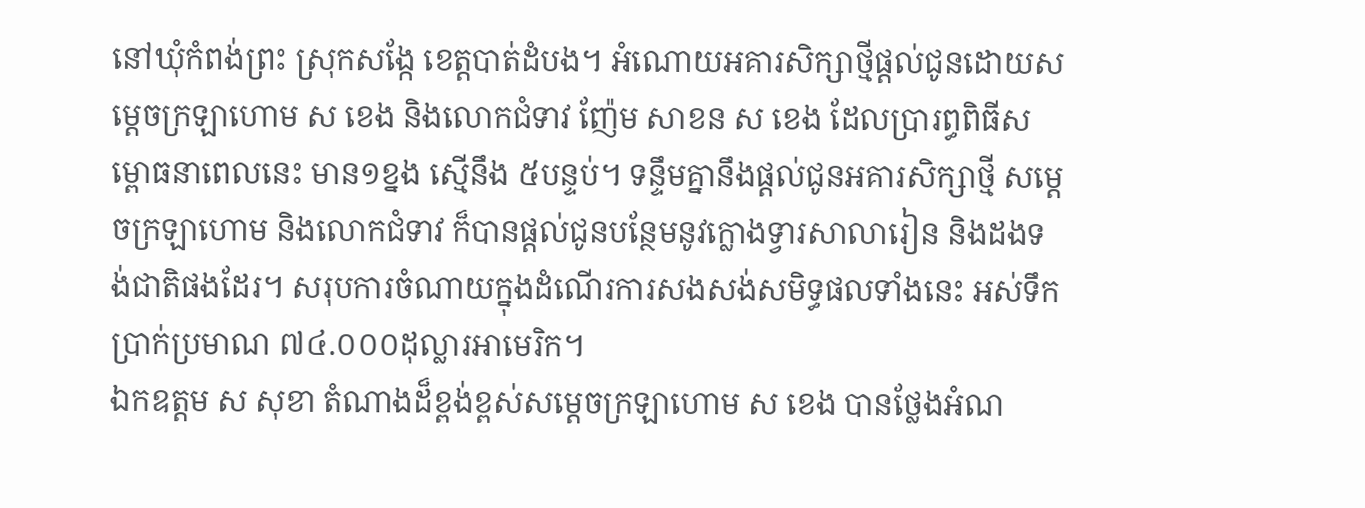នៅឃុំកំពង់ព្រះ ស្រុកសង្កែ ខេត្តបាត់ដំបង។ អំណោយអគារសិក្សាថ្មីផ្ដល់ជូនដោយសម្ដេចក្រឡាហោម ស ខេង និងលោកជំទាវ ញ៉ែម សាខន ស ខេង ដែលប្រារព្ធពិធីសម្ពោធនាពេលនេះ មាន១ខ្នង ស្មើនឹង ៥បន្ទប់។ ទន្ទឹមគ្នានឹងផ្ដល់ជូនអគារសិក្សាថ្មី សម្ដេចក្រឡាហោម និងលោកជំទាវ ក៏បានផ្ដល់ជូនបន្ថែមនូវក្លោងទ្វារសាលារៀន និងដងទង់ជាតិផងដែរ។ សរុបការចំណាយក្នុងដំណើរការសងសង់សមិទ្ធផលទាំងនេះ អស់ទឹកប្រាក់ប្រមាណ ៧៤.០០០ដុល្លារអាមេរិក។
ឯកឧត្តម ស សុខា តំណាងដ៏ខ្ពង់ខ្ពស់សម្ដេចក្រឡាហោម ស ខេង បានថ្លែងអំណ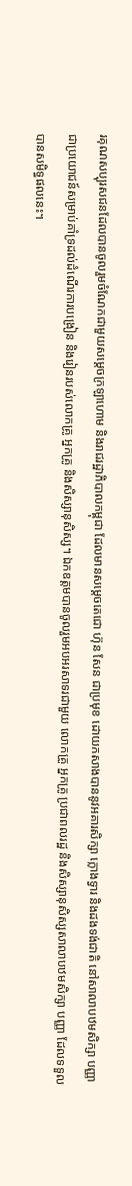រគុណសប្បុរសជនដែលបានចូលរួមចំណែកជាមួយសម្ដេចក្រឡាហោម និងរាជរដ្ឋាភិបាលកម្ពុជា ដែលមានសម្ដេចតេជោ ហ៊ុន សែន ជាប្រមុខ ដោយកសាងបាននូវអគារសិក្សា ក្លោងទ្វារ និងដងទង់ជាតិ នៅសាលាបឋមសិក្សា បញ្ញា ជាប្រយោជន៍សម្រាប់គាំទ្រដល់ដំណើរការបង្រៀន និងរៀនរបស់លោកគ្រូ អ្នកគ្រូ និងសិស្សានុសិស្ស។ ឯកឧត្តមបានចូលរួមអបអរសាទរជាមួយ លោកគ្រូ អ្នកគ្រូ ប្រជាពលរដ្ឋ និងសិស្សានុសិស្សសាលាបឋមសិក្សា បញ្ញា ដែលទទួលបានសមិទ្ធផលនេះ។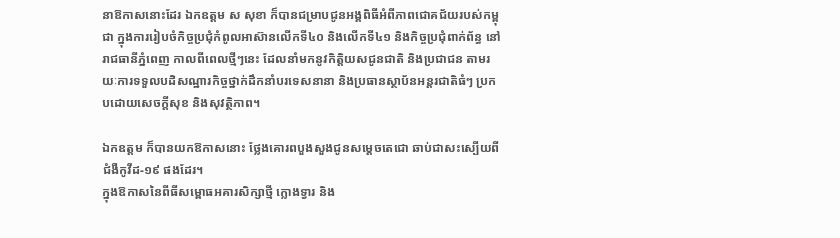នាឱកាសនោះដែរ ឯកឧត្តម ស សុខា ក៏បានជម្រាបជូនអង្គពិធីអំពីភាពជោគជ័យរបស់កម្ពុជា ក្នុងការរៀបចំកិច្ចប្រជុំកំពូលអាស៊ានលើកទី៤០ និងលើកទី៤១ និងកិច្ចប្រជុំពាក់ព័ន្ធ នៅរាជធានីភ្នំពេញ កាលពីពេលថ្មីៗនេះ ដែលនាំមកនូវកិត្តិយសជូនជាតិ និងប្រជាជន តាមរយៈការទទួលបដិសណ្ឋារកិច្ចថ្នាក់ដឹកនាំបរទេសនានា និងប្រធានស្ថាប័នអន្តរជាតិធំៗ ប្រកបដោយសេចក្ដីសុខ និងសុវត្ថិភាព។

ឯកឧត្តម ក៏បានយកឱកាសនោះ ថ្លែងគោរពបួងសួងជូនសម្ដេចតេជោ ឆាប់ជាសះស្បើយពីជំងឺកូវីដ-១៩ ផងដែរ។
ក្នុងឱកាសនៃពីធីសម្ពោធអគារសិក្សាថ្មី ក្លោងទ្វារ និង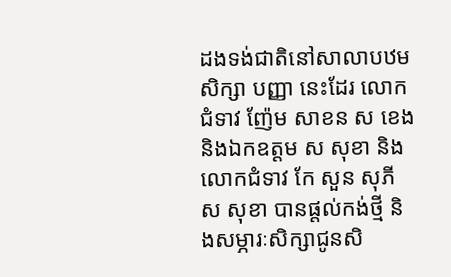ដងទង់ជាតិនៅសាលាបឋមសិក្សា បញ្ញា នេះដែរ លោកជំទាវ ញ៉ែម សាខន ស ខេង និងឯកឧត្តម ស សុខា និងលោកជំទាវ កែ សួន សុភី ស សុខា បានផ្ដល់កង់ថ្មី និងសម្ភារៈសិក្សាជូនសិ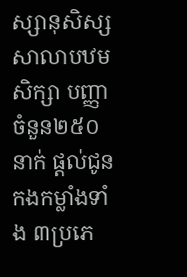ស្សានុសិស្សសាលាបឋមសិក្សា បញ្ញា ចំនួន២៥០នាក់ ផ្ដល់ជូនកងកម្លាំងទាំង ៣ប្រភេ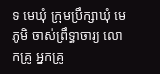ទ មេឃុំ ក្រុមប្រឹក្សាឃុំ មេភូមិ ចាស់ព្រឹទ្ធាចារ្យ លោកគ្រូ អ្នកគ្រូ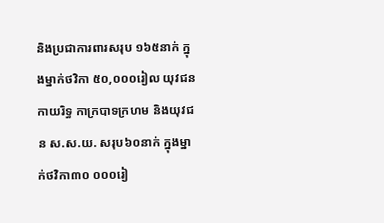និងប្រជាការពារសរុប ១៦៥នាក់ ក្នុងម្នាក់ថវិកា ៥០,០០០រៀល យុវជនកាយរិទ្ធ កាក្របាទក្រហម និងយុវជន ស.ស.យ. សរុប៦០នាក់ ក្នុងម្នាក់ថវិកា៣០ ០០០រៀ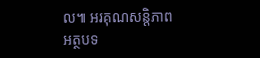ល៕ អរគុណសន្តិភាព
អត្ថបទ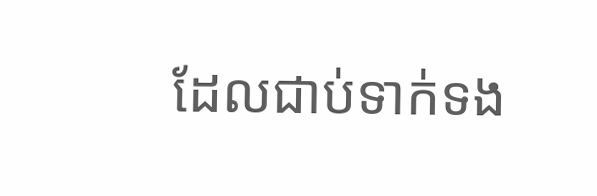ដែលជាប់ទាក់ទង